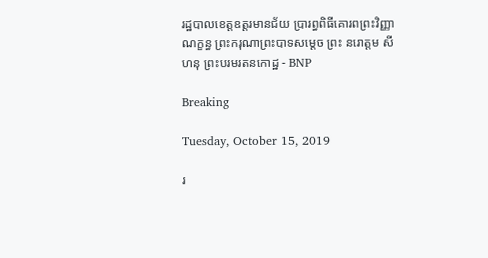រដ្ឋបាលខេត្តឧត្ដរមានជ័យ ប្រារព្ធពិធីគោរពព្រះវិញ្ញាណក្ខន្ធ ព្រះករុណាព្រះបាទសម្តេច ព្រះ នរោត្តម សីហនុ ព្រះបរមរតនកោដ្ឋ - BNP

Breaking

Tuesday, October 15, 2019

រ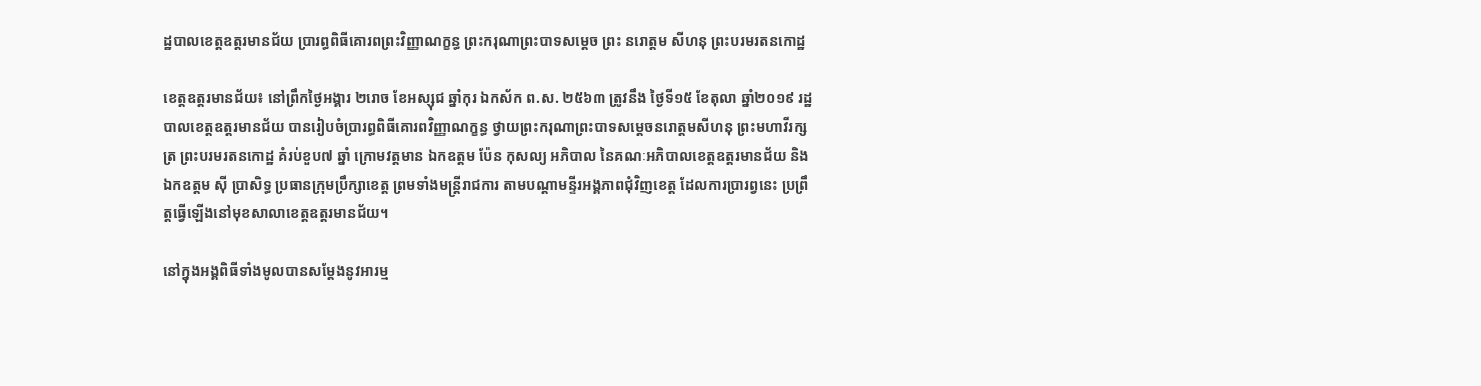ដ្ឋបាលខេត្តឧត្ដរមានជ័យ ប្រារព្ធពិធីគោរពព្រះវិញ្ញាណក្ខន្ធ ព្រះករុណាព្រះបាទសម្តេច ព្រះ នរោត្តម សីហនុ ព្រះបរមរតនកោដ្ឋ

ខេត្តឧត្តរមានជ័យ៖ នៅព្រឹកថ្ងៃអង្គារ ២រោច ខែអស្សុជ ឆ្នាំកុរ ឯកស័ក ព.ស. ២៥៦៣ ត្រូវនឹង ថ្ងៃទី១៥ ខែតុលា ឆ្នាំ២០១៩ រដ្ឋបាលខេត្តឧត្ដរមានជ័យ បានរៀបចំប្រារព្ធពិធីគោរពវិញ្ញាណក្ខន្ធ ថ្វាយព្រះករុណាព្រះបាទសម្ដេចនរោត្តមសីហនុ ព្រះមហាវីរក្សត្រ ព្រះបរមរតនកោដ្ឋ គំរប់ខួប៧ ឆ្នាំ ក្រោមវត្តមាន ឯកឧត្តម ប៉ែន កុសល្យ អភិបាល នៃគណៈអភិបាលខេត្តឧត្តរមានជ័យ និងឯកឧត្តម ស៊ី ប្រាសិទ្ធ ប្រធានក្រុមប្រឹក្សាខេត្ត ព្រមទាំងមន្ត្រីរាជការ តាមបណ្ដាមន្ទីរអង្គភាពជុំវិញខេត្ត ដែលការប្រារព្វនេះ ប្រព្រឹត្តធ្វើឡើងនៅមុខសាលាខេត្តឧត្ដរមានជ័យ។

នៅក្នុងអង្គពិធីទាំងមូលបានសម្តែងនូវអារម្ម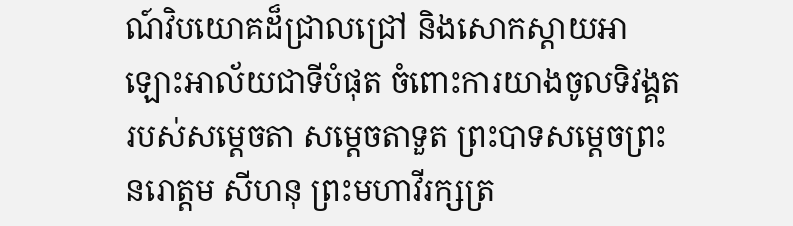ណ៍វិបយោគដ៏ជ្រាលជ្រៅ និងសោកស្តាយអាឡោះអាល័យជាទីបំផុត ចំពោះការយាងចូលទិវង្គតរបស់សម្តេចតា សម្តេចតាទួត ព្រះបាទសម្តេចព្រះនរោត្តម សីហនុ ព្រះមហាវីរក្សត្រ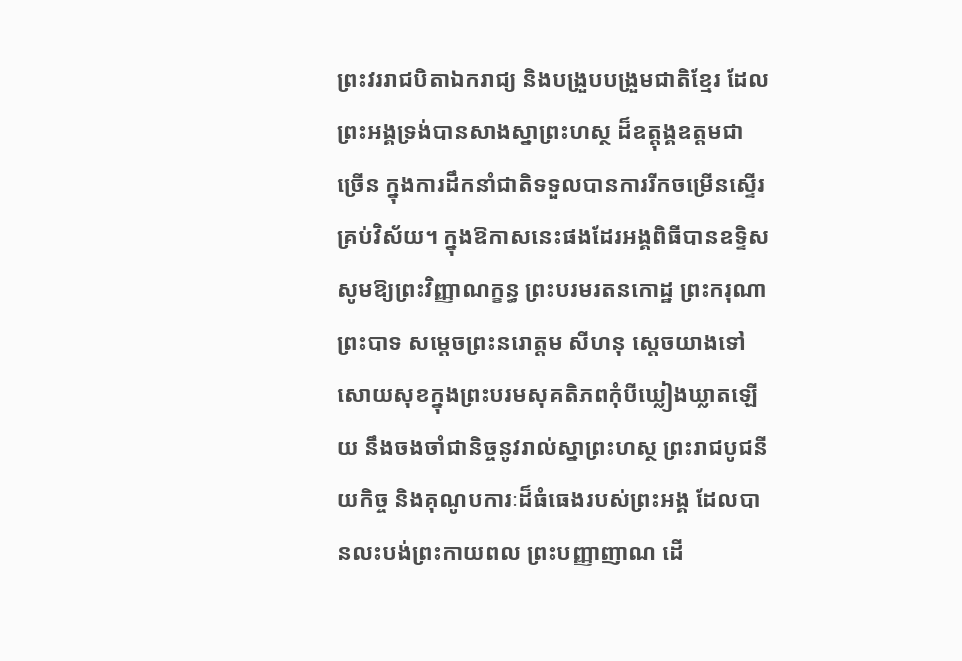ព្រះវររាជបិតាឯករាជ្យ និងបង្រួបបង្រួមជាតិខ្មែរ ដែលព្រះអង្គទ្រង់បានសាងស្នាព្រះហស្ថ ដ៏ឧត្តុង្គឧត្តមជាច្រើន ក្នុងការដឹកនាំជាតិទទួលបានការរីកចម្រើនស្ទើរគ្រប់វិស័យ។ ក្នុងឱកាសនេះផងដែរអង្គពិធីបានឧទ្ទិសសូមឱ្យព្រះវិញ្ញាណក្ខន្ធ ព្រះបរមរតនកោដ្ឋ ព្រះករុណាព្រះបាទ សម្ដេចព្រះនរោត្តម សីហនុ ស្តេចយាងទៅសោយសុខក្នុងព្រះបរមសុគតិភពកុំបីឃ្លៀងឃ្លាតឡើយ នឹងចងចាំជានិច្ចនូវរាល់ស្នាព្រះហស្ថ ព្រះរាជបូជនីយកិច្ច និងគុណូបការៈដ៏ធំធេងរបស់ព្រះអង្គ ដែលបានលះបង់ព្រះកាយពល ព្រះបញ្ញាញាណ ដើ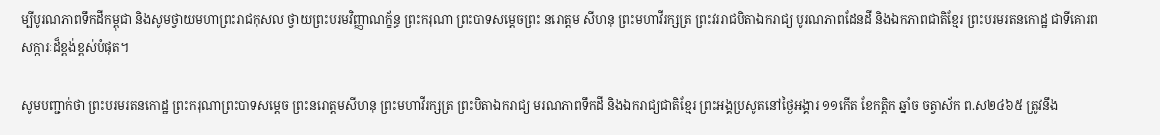ម្បីបូរណភាពទឹកដីកម្ពុជា និងសូមថ្វាយមហាព្រះរាជកុសល ថ្វាយព្រះបរមវិញ្ញាណក្ខ័ន្ធ ព្រះករុណា ព្រះបាទសម្តេចព្រះ នរោត្តម សីហនុ ព្រះមហាវីរក្សត្រ ព្រះវររាជបិតាឯករាជ្យ បូរណភាពដែនដី និងឯកភាពជាតិខ្មែរ ព្រះបរមរតនកោដ្ឋ ជាទីគោរពសក្ការៈដ៏ខ្ពង់ខ្ពស់បំផុត។

សូមបញ្ជាក់ថា ព្រះបរមរតនកោដ្ឋ ព្រះករុណាព្រះបាទសម្ដេច ព្រះនរោត្តមសីហនុ ព្រះមហាវីរក្សត្រ ព្រះបិតាឯករាជ្យ មរណភាពទឹកដី និងឯករាជ្យជាតិខ្មែរ ព្រះអង្គប្រសូតនៅថ្ងៃអង្គារ ១១កើត ខែកត្តិក ឆ្នាំច ចត្វាស័ក ព.ស២៤៦៥ ត្រូវនឹង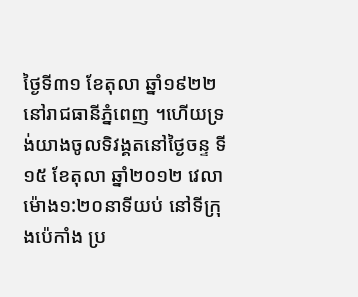ថ្ងៃទី៣១ ខែតុលា ឆ្នាំ១៩២២ នៅរាជធានីភ្នំពេញ ។ហើយទ្រង់យាងចូលទិវង្គតនៅថ្ងៃចន្ទ ទី១៥ ខែតុលា ឆ្នាំ២០១២ វេលាម៉ោង១:២០នាទីយប់ នៅទីក្រុងប៉េកាំង ប្រ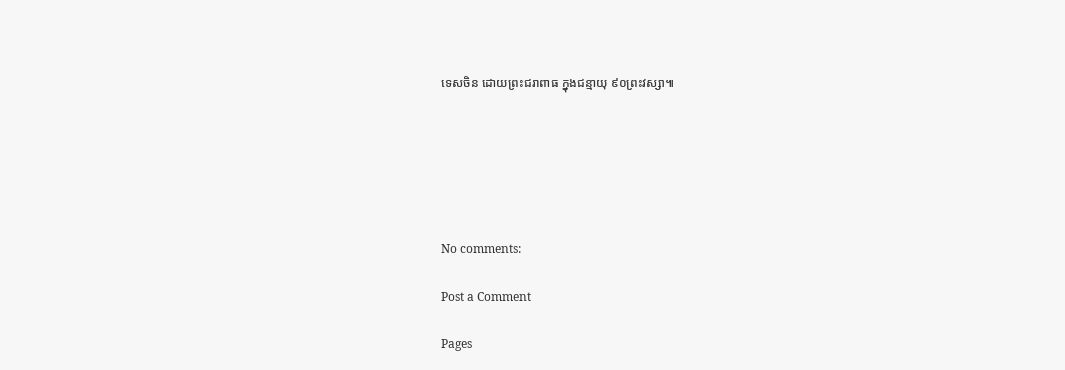ទេសចិន ដោយព្រះជរាពាធ ក្នុងជន្មាយុ ៩០ព្រះវស្សា៕






No comments:

Post a Comment

Pages